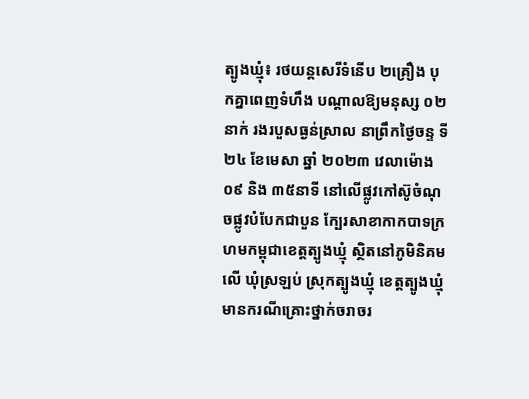ត្បូងឃ្មុំ៖ រថយន្តសេរីទំនើប ២គ្រឿង បុកគ្នាពេញទំហឹង បណ្តាលឱ្យមនុស្ស ០២នាក់ រងរបួសធ្ងន់ស្រាល នាព្រឹកថ្ងៃចន្ទ ទី២៤ ខែមេសា ឆ្នាំ ២០២៣ វេលាម៉ោង ០៩ និង ៣៥នាទី នៅលើផ្លូវកៅស៊ូចំណុចផ្លូវបំបែកជាបួន ក្បែរសាខាកាកបាទក្រហមកម្ពុជាខេត្តត្បូងឃ្មុំ ស្ថិតនៅភូមិនិគមលើ ឃុំស្រឡប់ ស្រុកត្បូងឃ្មុំ ខេត្តត្បូងឃ្មុំ មានករណីគ្រោះថ្នាក់ចរាចរ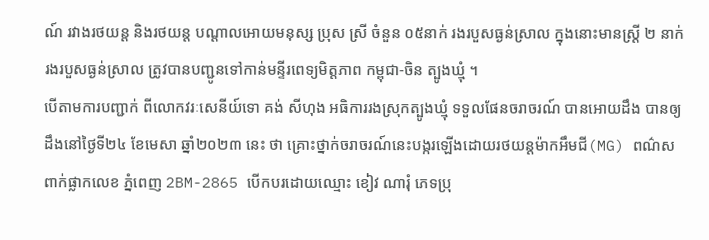ណ៍ រវាងរថយន្ត និងរថយន្ត បណ្តាលអោយមនុស្ស ប្រុស ស្រី ចំនួន ០៥នាក់ រងរបួសធ្ងន់ស្រាល ក្នុងនោះមានស្ត្រី ២ នាក់ រងរបួសធ្ងន់ស្រាល ត្រូវបានបញ្ជូនទៅកាន់មន្ទីរពេទ្យមិត្តភាព កម្ពុជា-ចិន ត្បូងឃ្មុំ ។
បើតាមការបញ្ជាក់ ពីលោកវរៈសេនីយ៍ទោ គង់ សីហុង អធិការរងស្រុកត្បូងឃ្មុំ ទទួលផែនចរាចរណ៍ បានអោយដឹង បានឲ្យដឹងនៅថ្ងៃទី២៤ ខែមេសា ឆ្នាំ២០២៣ នេះ ថា គ្រោះថ្នាក់ចរាចរណ៍នេះបង្ករឡើងដោយរថយន្តម៉ាកអឹមជី(MG) ពណ៌ស ពាក់ផ្លាកលេខ ភ្នំពេញ 2BM-2865 បើកបរដោយឈ្មោះ ខៀវ ណារុំ ភេទប្រុ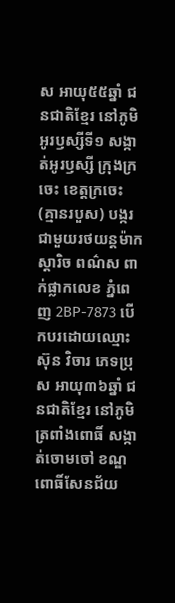ស អាយុ៥៥ឆ្នាំ ជនជាតិខ្មែរ នៅភូមិអូរឫស្សីទី១ សង្កាត់អូរឫស្សី ក្រុងក្រចេះ ខេត្តក្រចេះ (គ្មានរបួស) បង្ករជាមួយរថយន្តម៉ាកស្តារិច ពណ៌ស ពាក់ផ្លាកលេខ ភ្នំពេញ 2BP-7873 បើកបរដោយឈ្មោះ ស៊ុន វិចារ ភេទប្រុស អាយុ៣៦ឆ្នាំ ជនជាតិខ្មែរ នៅភូមិត្រពាំងពោធិ៍ សង្កាត់ចោមចៅ ខណ្ឌពោធិ៍សែនជ័យ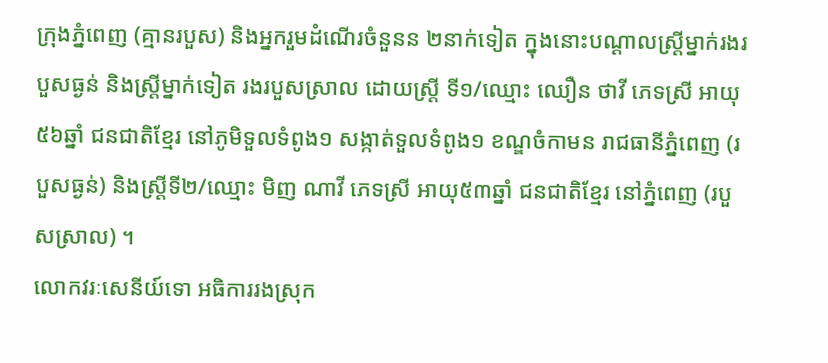ក្រុងភ្នំពេញ (គ្មានរបួស) និងអ្នករួមដំណើរចំនួនន ២នាក់ទៀត ក្នុងនោះបណ្តាលស្ត្រីម្នាក់រងរបួសធ្ងន់ និងស្ត្រីម្នាក់ទៀត រងរបួសស្រាល ដោយស្ត្រី ទី១/ឈ្មោះ ឈឿន ថាវី ភេទស្រី អាយុ៥៦ឆ្នាំ ជនជាតិខ្មែរ នៅភូមិទួលទំពូង១ សង្កាត់ទួលទំពូង១ ខណ្ឌចំកាមន រាជធានីភ្នំពេញ (របួសធ្ងន់) និងស្ត្រីទី២/ឈ្មោះ មិញ ណាវី ភេទស្រី អាយុ៥៣ឆ្នាំ ជនជាតិខ្មែរ នៅភ្នំពេញ (របួសស្រាល) ។
លោកវរៈសេនីយ៍ទោ អធិការរងស្រុក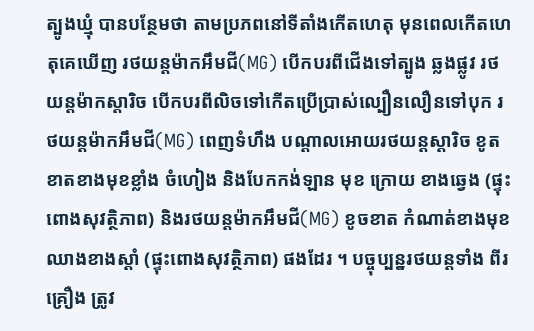ត្បូងឃ្មុំ បានបន្ថែមថា តាមប្រភពនៅទីតាំងកើតហេតុ មុនពេលកើតហេតុគេឃើញ រថយន្តម៉ាកអឹមជី(MG) បើកបរពីជើងទៅត្បូង ឆ្លងផ្លូវ រថយន្តម៉ាកស្តារិច បើកបរពីលិចទៅកើតប្រើប្រាស់ល្បឿនលឿនទៅបុក រថយន្តម៉ាកអឹមជី(MG) ពេញទំហឹង បណ្តាលអោយរថយន្តស្តារិច ខូតខាតខាងមុខខ្លាំង ចំហៀង និងបែកកង់ឡាន មុខ ក្រោយ ខាងឆ្វេង (ផ្ទុះពោងសុវត្ថិភាព) និងរថយន្តម៉ាកអឹមជី(MG) ខូចខាត កំណាត់ខាងមុខឈាងខាងស្តាំ (ផ្ទុះពោងសុវត្ថិភាព) ផងដែរ ។ បច្ចុប្បន្នរថយន្តទាំង ពីរ គ្រឿង ត្រូវ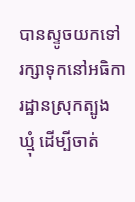បានស្ទូចយកទៅរក្សាទុកនៅអធិការដ្ឋានស្រុកត្បូងឃ្មុំ ដើម្បីចាត់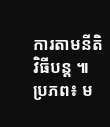ការតាមនីតិវិធីបន្ត ៕
ប្រភព៖ ម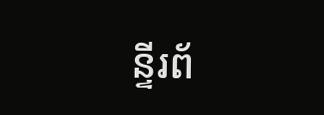ន្ទីរព័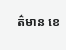ត៌មាន ខេ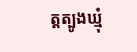ត្តត្បូងឃ្មុំ